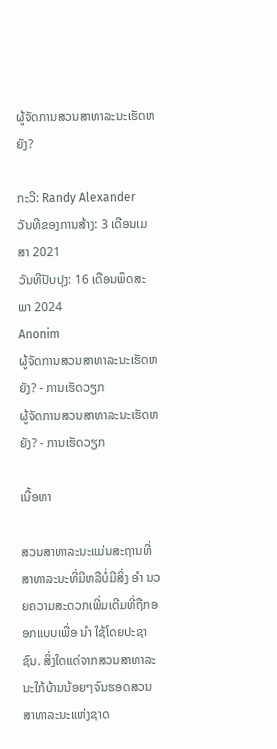ຜູ້ຈັດການສວນສາທາລະນະເຮັດຫຍັງ?

ກະວີ: Randy Alexander
ວັນທີຂອງການສ້າງ: 3 ເດືອນເມສາ 2021
ວັນທີປັບປຸງ: 16 ເດືອນພຶດສະພາ 2024
Anonim
ຜູ້ຈັດການສວນສາທາລະນະເຮັດຫຍັງ? - ການເຮັດວຽກ
ຜູ້ຈັດການສວນສາທາລະນະເຮັດຫຍັງ? - ການເຮັດວຽກ

ເນື້ອຫາ

ສວນສາທາລະນະແມ່ນສະຖານທີ່ສາທາລະນະທີ່ມີຫລືບໍ່ມີສິ່ງ ອຳ ນວຍຄວາມສະດວກເພີ່ມເຕີມທີ່ຖືກອອກແບບເພື່ອ ນຳ ໃຊ້ໂດຍປະຊາຊົນ. ສິ່ງໃດແດ່ຈາກສວນສາທາລະນະໃກ້ບ້ານນ້ອຍໆຈົນຮອດສວນສາທາລະນະແຫ່ງຊາດ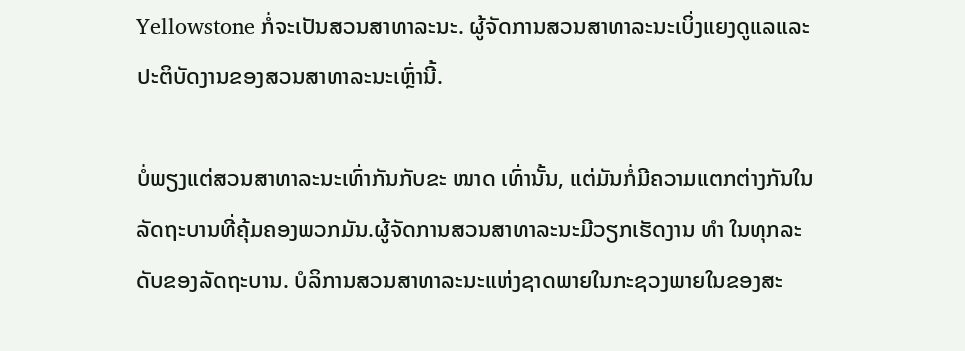Yellowstone ກໍ່ຈະເປັນສວນສາທາລະນະ. ຜູ້ຈັດການສວນສາທາລະນະເບິ່ງແຍງດູແລແລະປະຕິບັດງານຂອງສວນສາທາລະນະເຫຼົ່ານີ້.

ບໍ່ພຽງແຕ່ສວນສາທາລະນະເທົ່າກັນກັບຂະ ໜາດ ເທົ່ານັ້ນ, ແຕ່ມັນກໍ່ມີຄວາມແຕກຕ່າງກັນໃນລັດຖະບານທີ່ຄຸ້ມຄອງພວກມັນ.ຜູ້ຈັດການສວນສາທາລະນະມີວຽກເຮັດງານ ທຳ ໃນທຸກລະດັບຂອງລັດຖະບານ. ບໍລິການສວນສາທາລະນະແຫ່ງຊາດພາຍໃນກະຊວງພາຍໃນຂອງສະ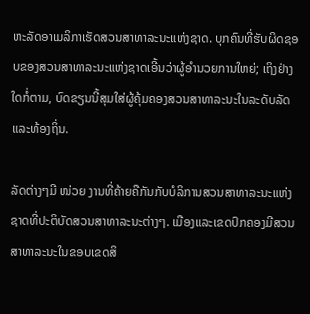ຫະລັດອາເມລິກາເຮັດສວນສາທາລະນະແຫ່ງຊາດ. ບຸກຄົນທີ່ຮັບຜິດຊອບຂອງສວນສາທາລະນະແຫ່ງຊາດເອີ້ນວ່າຜູ້ອໍານວຍການໃຫຍ່; ເຖິງຢ່າງໃດກໍ່ຕາມ, ບົດຂຽນນີ້ສຸມໃສ່ຜູ້ຄຸ້ມຄອງສວນສາທາລະນະໃນລະດັບລັດແລະທ້ອງຖິ່ນ.

ລັດຕ່າງໆມີ ໜ່ວຍ ງານທີ່ຄ້າຍຄືກັນກັບບໍລິການສວນສາທາລະນະແຫ່ງຊາດທີ່ປະຕິບັດສວນສາທາລະນະຕ່າງໆ. ເມືອງແລະເຂດປົກຄອງມີສວນສາທາລະນະໃນຂອບເຂດສິ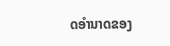ດອໍານາດຂອງ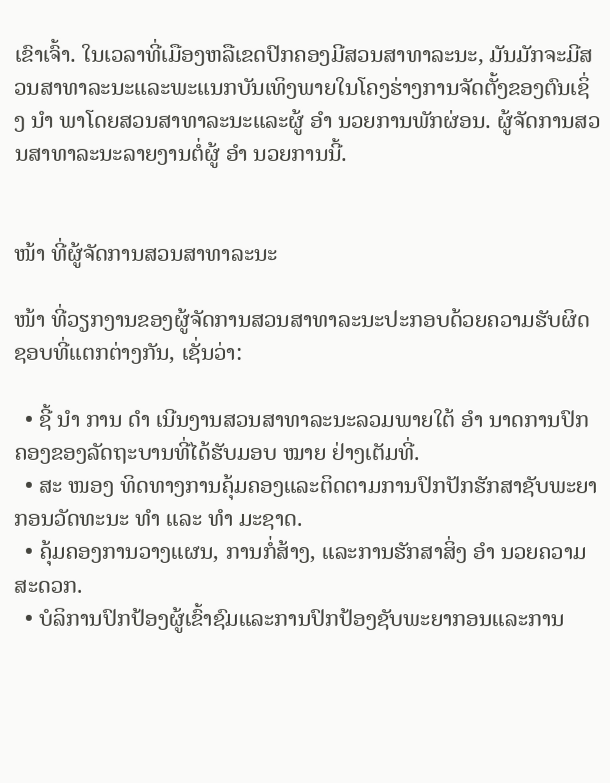ເຂົາເຈົ້າ. ໃນເວລາທີ່ເມືອງຫລືເຂດປົກຄອງມີສວນສາທາລະນະ, ມັນມັກຈະມີສວນສາທາລະນະແລະພະແນກບັນເທິງພາຍໃນໂຄງຮ່າງການຈັດຕັ້ງຂອງຕົນເຊິ່ງ ນຳ ພາໂດຍສວນສາທາລະນະແລະຜູ້ ອຳ ນວຍການພັກຜ່ອນ. ຜູ້ຈັດການສວນສາທາລະນະລາຍງານຕໍ່ຜູ້ ອຳ ນວຍການນີ້.


ໜ້າ ທີ່ຜູ້ຈັດການສວນສາທາລະນະ

ໜ້າ ທີ່ວຽກງານຂອງຜູ້ຈັດການສວນສາທາລະນະປະກອບດ້ວຍຄວາມຮັບຜິດຊອບທີ່ແຕກຕ່າງກັນ, ເຊັ່ນວ່າ:

  • ຊີ້ ນຳ ການ ດຳ ເນີນງານສວນສາທາລະນະລວມພາຍໃຕ້ ອຳ ນາດການປົກຄອງຂອງລັດຖະບານທີ່ໄດ້ຮັບມອບ ໝາຍ ຢ່າງເຕັມທີ່.
  • ສະ ໜອງ ທິດທາງການຄຸ້ມຄອງແລະຕິດຕາມການປົກປັກຮັກສາຊັບພະຍາກອນວັດທະນະ ທຳ ແລະ ທຳ ມະຊາດ.
  • ຄຸ້ມຄອງການວາງແຜນ, ການກໍ່ສ້າງ, ແລະການຮັກສາສິ່ງ ອຳ ນວຍຄວາມສະດວກ.
  • ບໍລິການປົກປ້ອງຜູ້ເຂົ້າຊົມແລະການປົກປ້ອງຊັບພະຍາກອນແລະການ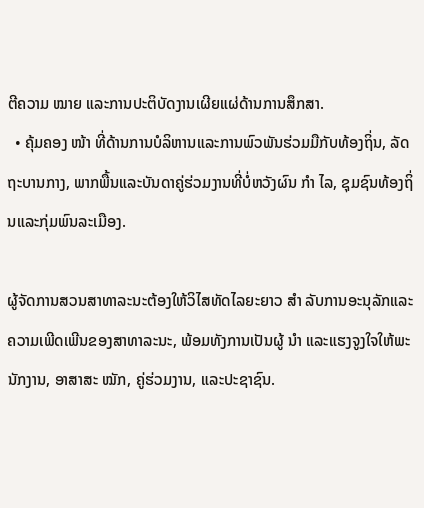ຕີຄວາມ ໝາຍ ແລະການປະຕິບັດງານເຜີຍແຜ່ດ້ານການສຶກສາ.
  • ຄຸ້ມຄອງ ໜ້າ ທີ່ດ້ານການບໍລິຫານແລະການພົວພັນຮ່ວມມືກັບທ້ອງຖິ່ນ, ລັດຖະບານກາງ, ພາກພື້ນແລະບັນດາຄູ່ຮ່ວມງານທີ່ບໍ່ຫວັງຜົນ ກຳ ໄລ, ຊຸມຊົນທ້ອງຖິ່ນແລະກຸ່ມພົນລະເມືອງ.

ຜູ້ຈັດການສວນສາທາລະນະຕ້ອງໃຫ້ວິໄສທັດໄລຍະຍາວ ສຳ ລັບການອະນຸລັກແລະຄວາມເພີດເພີນຂອງສາທາລະນະ, ພ້ອມທັງການເປັນຜູ້ ນຳ ແລະແຮງຈູງໃຈໃຫ້ພະນັກງານ, ອາສາສະ ໝັກ, ຄູ່ຮ່ວມງານ, ແລະປະຊາຊົນ.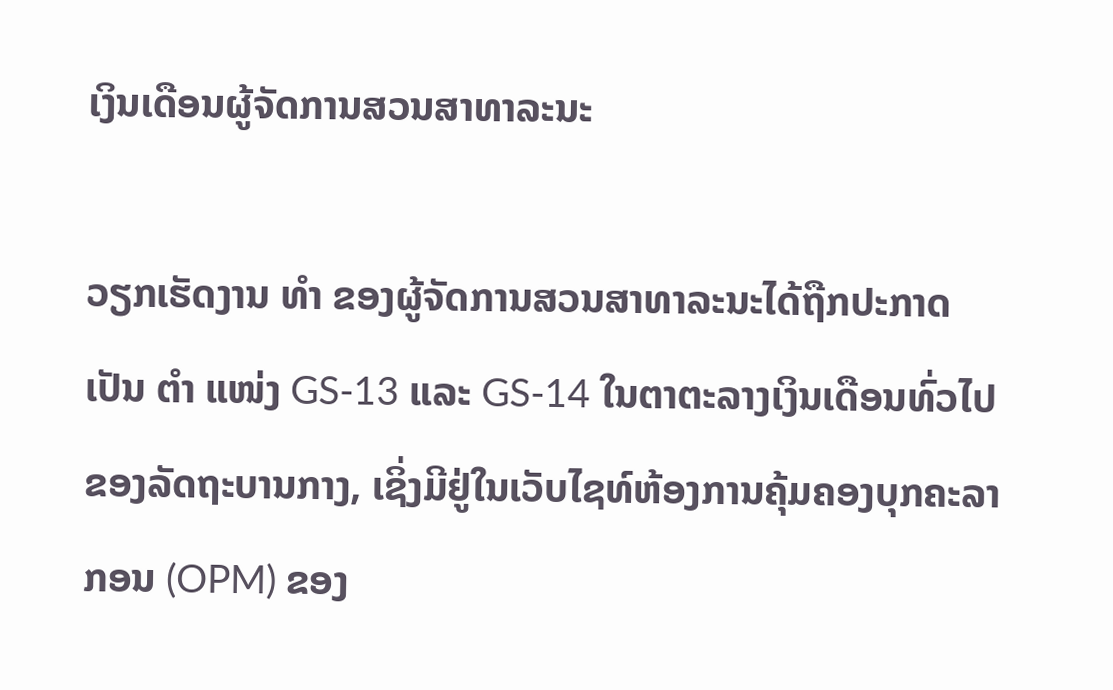ເງິນເດືອນຜູ້ຈັດການສວນສາທາລະນະ

ວຽກເຮັດງານ ທຳ ຂອງຜູ້ຈັດການສວນສາທາລະນະໄດ້ຖືກປະກາດເປັນ ຕຳ ແໜ່ງ GS-13 ແລະ GS-14 ໃນຕາຕະລາງເງິນເດືອນທົ່ວໄປຂອງລັດຖະບານກາງ, ເຊິ່ງມີຢູ່ໃນເວັບໄຊທ໌ຫ້ອງການຄຸ້ມຄອງບຸກຄະລາກອນ (OPM) ຂອງ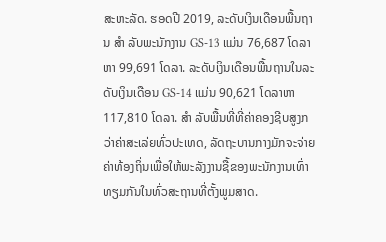ສະຫະລັດ. ຮອດປີ 2019, ລະດັບເງິນເດືອນພື້ນຖານ ສຳ ລັບພະນັກງານ GS-13 ແມ່ນ 76,687 ໂດລາຫາ 99,691 ໂດລາ. ລະດັບເງິນເດືອນພື້ນຖານໃນລະດັບເງິນເດືອນ GS-14 ແມ່ນ 90,621 ໂດລາຫາ 117,810 ໂດລາ. ສຳ ລັບພື້ນທີ່ທີ່ຄ່າຄອງຊີບສູງກວ່າຄ່າສະເລ່ຍທົ່ວປະເທດ, ລັດຖະບານກາງມັກຈະຈ່າຍຄ່າທ້ອງຖິ່ນເພື່ອໃຫ້ພະລັງງານຊື້ຂອງພະນັກງານເທົ່າທຽມກັນໃນທົ່ວສະຖານທີ່ຕັ້ງພູມສາດ.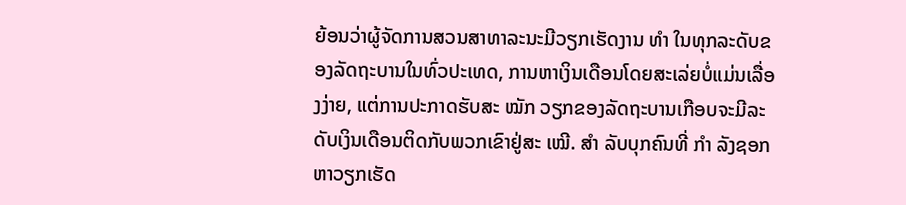ຍ້ອນວ່າຜູ້ຈັດການສວນສາທາລະນະມີວຽກເຮັດງານ ທຳ ໃນທຸກລະດັບຂອງລັດຖະບານໃນທົ່ວປະເທດ, ການຫາເງິນເດືອນໂດຍສະເລ່ຍບໍ່ແມ່ນເລື່ອງງ່າຍ, ແຕ່ການປະກາດຮັບສະ ໝັກ ວຽກຂອງລັດຖະບານເກືອບຈະມີລະດັບເງິນເດືອນຕິດກັບພວກເຂົາຢູ່ສະ ເໝີ. ສຳ ລັບບຸກຄົນທີ່ ກຳ ລັງຊອກຫາວຽກເຮັດ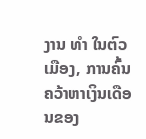ງານ ທຳ ໃນຕົວເມືອງ, ການຄົ້ນຄວ້າຫາເງິນເດືອນຂອງ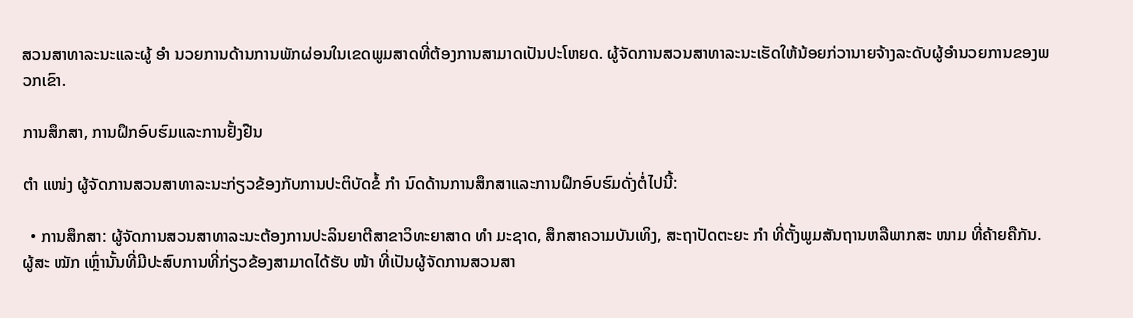ສວນສາທາລະນະແລະຜູ້ ອຳ ນວຍການດ້ານການພັກຜ່ອນໃນເຂດພູມສາດທີ່ຕ້ອງການສາມາດເປັນປະໂຫຍດ. ຜູ້ຈັດການສວນສາທາລະນະເຮັດໃຫ້ນ້ອຍກ່ວານາຍຈ້າງລະດັບຜູ້ອໍານວຍການຂອງພວກເຂົາ.

ການສຶກສາ, ການຝຶກອົບຮົມແລະການຢັ້ງຢືນ

ຕຳ ແໜ່ງ ຜູ້ຈັດການສວນສາທາລະນະກ່ຽວຂ້ອງກັບການປະຕິບັດຂໍ້ ກຳ ນົດດ້ານການສຶກສາແລະການຝຶກອົບຮົມດັ່ງຕໍ່ໄປນີ້:

  • ການສຶກສາ: ຜູ້ຈັດການສວນສາທາລະນະຕ້ອງການປະລິນຍາຕີສາຂາວິທະຍາສາດ ທຳ ມະຊາດ, ສຶກສາຄວາມບັນເທິງ, ສະຖາປັດຕະຍະ ກຳ ທີ່ຕັ້ງພູມສັນຖານຫລືພາກສະ ໜາມ ທີ່ຄ້າຍຄືກັນ. ຜູ້ສະ ໝັກ ເຫຼົ່ານັ້ນທີ່ມີປະສົບການທີ່ກ່ຽວຂ້ອງສາມາດໄດ້ຮັບ ໜ້າ ທີ່ເປັນຜູ້ຈັດການສວນສາ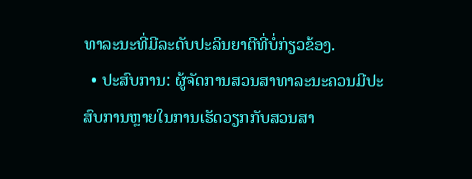ທາລະນະທີ່ມີລະດັບປະລິນຍາຕີທີ່ບໍ່ກ່ຽວຂ້ອງ.
  • ປະສົບການ: ຜູ້ຈັດການສວນສາທາລະນະຄວນມີປະສົບການຫຼາຍໃນການເຮັດວຽກກັບສວນສາ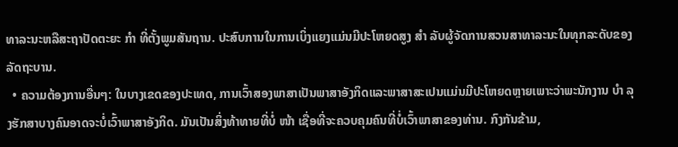ທາລະນະຫລືສະຖາປັດຕະຍະ ກຳ ທີ່ຕັ້ງພູມສັນຖານ. ປະສົບການໃນການເບິ່ງແຍງແມ່ນມີປະໂຫຍດສູງ ສຳ ລັບຜູ້ຈັດການສວນສາທາລະນະໃນທຸກລະດັບຂອງລັດຖະບານ.
  • ຄວາມຕ້ອງການອື່ນໆ: ໃນບາງເຂດຂອງປະເທດ, ການເວົ້າສອງພາສາເປັນພາສາອັງກິດແລະພາສາສະເປນແມ່ນມີປະໂຫຍດຫຼາຍເພາະວ່າພະນັກງານ ບຳ ລຸງຮັກສາບາງຄົນອາດຈະບໍ່ເວົ້າພາສາອັງກິດ. ມັນເປັນສິ່ງທ້າທາຍທີ່ບໍ່ ໜ້າ ເຊື່ອທີ່ຈະຄວບຄຸມຄົນທີ່ບໍ່ເວົ້າພາສາຂອງທ່ານ. ກົງກັນຂ້າມ,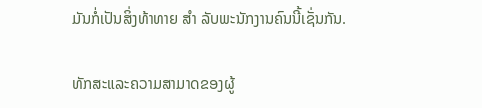ມັນກໍ່ເປັນສິ່ງທ້າທາຍ ສຳ ລັບພະນັກງານຄົນນີ້ເຊັ່ນກັນ.

ທັກສະແລະຄວາມສາມາດຂອງຜູ້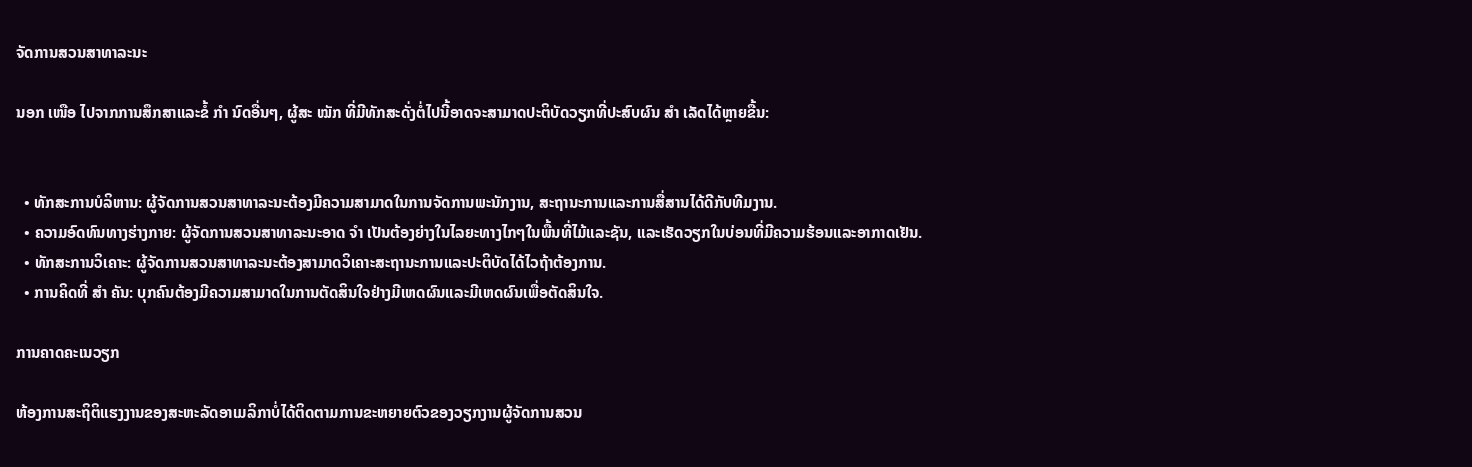ຈັດການສວນສາທາລະນະ

ນອກ ເໜືອ ໄປຈາກການສຶກສາແລະຂໍ້ ກຳ ນົດອື່ນໆ, ຜູ້ສະ ໝັກ ທີ່ມີທັກສະດັ່ງຕໍ່ໄປນີ້ອາດຈະສາມາດປະຕິບັດວຽກທີ່ປະສົບຜົນ ສຳ ເລັດໄດ້ຫຼາຍຂື້ນ:


  • ທັກສະການບໍລິຫານ: ຜູ້ຈັດການສວນສາທາລະນະຕ້ອງມີຄວາມສາມາດໃນການຈັດການພະນັກງານ, ສະຖານະການແລະການສື່ສານໄດ້ດີກັບທີມງານ.
  • ຄວາມອົດທົນທາງຮ່າງກາຍ: ຜູ້ຈັດການສວນສາທາລະນະອາດ ຈຳ ເປັນຕ້ອງຍ່າງໃນໄລຍະທາງໄກໆໃນພື້ນທີ່ໄມ້ແລະຊັນ, ແລະເຮັດວຽກໃນບ່ອນທີ່ມີຄວາມຮ້ອນແລະອາກາດເຢັນ.
  • ທັກສະການວິເຄາະ: ຜູ້ຈັດການສວນສາທາລະນະຕ້ອງສາມາດວິເຄາະສະຖານະການແລະປະຕິບັດໄດ້ໄວຖ້າຕ້ອງການ.
  • ການຄິດທີ່ ສຳ ຄັນ: ບຸກຄົນຕ້ອງມີຄວາມສາມາດໃນການຕັດສິນໃຈຢ່າງມີເຫດຜົນແລະມີເຫດຜົນເພື່ອຕັດສິນໃຈ.

ການຄາດຄະເນວຽກ

ຫ້ອງການສະຖິຕິແຮງງານຂອງສະຫະລັດອາເມລິກາບໍ່ໄດ້ຕິດຕາມການຂະຫຍາຍຕົວຂອງວຽກງານຜູ້ຈັດການສວນ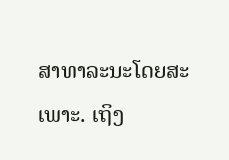ສາທາລະນະໂດຍສະເພາະ. ເຖິງ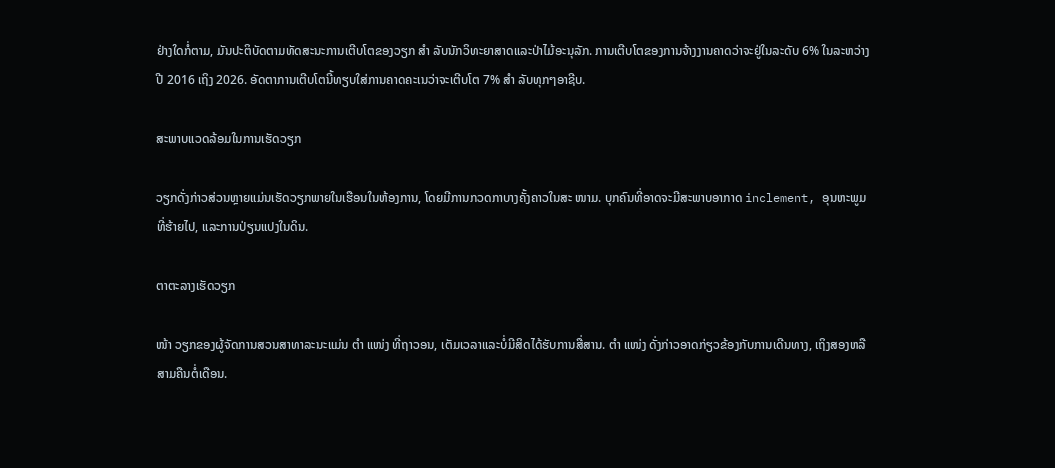ຢ່າງໃດກໍ່ຕາມ, ມັນປະຕິບັດຕາມທັດສະນະການເຕີບໂຕຂອງວຽກ ສຳ ລັບນັກວິທະຍາສາດແລະປ່າໄມ້ອະນຸລັກ. ການເຕີບໂຕຂອງການຈ້າງງານຄາດວ່າຈະຢູ່ໃນລະດັບ 6% ໃນລະຫວ່າງປີ 2016 ເຖິງ 2026. ອັດຕາການເຕີບໂຕນີ້ທຽບໃສ່ການຄາດຄະເນວ່າຈະເຕີບໂຕ 7% ສຳ ລັບທຸກໆອາຊີບ.

ສະພາບແວດລ້ອມໃນການເຮັດວຽກ

ວຽກດັ່ງກ່າວສ່ວນຫຼາຍແມ່ນເຮັດວຽກພາຍໃນເຮືອນໃນຫ້ອງການ, ໂດຍມີການກວດກາບາງຄັ້ງຄາວໃນສະ ໜາມ. ບຸກຄົນທີ່ອາດຈະມີສະພາບອາກາດ inclement, ອຸນຫະພູມທີ່ຮ້າຍໄປ, ແລະການປ່ຽນແປງໃນດິນ.

ຕາຕະລາງເຮັດວຽກ

ໜ້າ ວຽກຂອງຜູ້ຈັດການສວນສາທາລະນະແມ່ນ ຕຳ ແໜ່ງ ທີ່ຖາວອນ, ເຕັມເວລາແລະບໍ່ມີສິດໄດ້ຮັບການສື່ສານ. ຕຳ ແໜ່ງ ດັ່ງກ່າວອາດກ່ຽວຂ້ອງກັບການເດີນທາງ, ເຖິງສອງຫລືສາມຄືນຕໍ່ເດືອນ.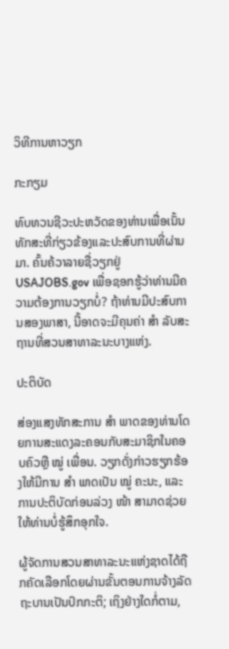ວິທີການຫາວຽກ

ກະກຽມ

ທົບທວນຊີວະປະຫວັດຂອງທ່ານເພື່ອເນັ້ນທັກສະທີ່ກ່ຽວຂ້ອງແລະປະສົບການທີ່ຜ່ານມາ. ຄົ້ນຄ້ວາລາຍຊື່ວຽກຢູ່ USAJOBS.gov ເພື່ອຊອກຮູ້ວ່າທ່ານມີຄວາມຕ້ອງການວຽກບໍ່? ຖ້າທ່ານມີປະສົບການສອງພາສາ, ນີ້ອາດຈະມີຄຸນຄ່າ ສຳ ລັບສະຖານທີ່ສວນສາທາລະນະບາງແຫ່ງ.

ປະຕິບັດ

ສ່ອງແສງທັກສະການ ສຳ ພາດຂອງທ່ານໂດຍການສະແດງລະຄອນກັບສະມາຊິກໃນຄອບຄົວຫຼື ໝູ່ ເພື່ອນ. ວຽກດັ່ງກ່າວຮຽກຮ້ອງໃຫ້ມີການ ສຳ ພາດເປັນ ໝູ່ ຄະນະ, ແລະການປະຕິບັດກ່ອນລ່ວງ ໜ້າ ສາມາດຊ່ວຍໃຫ້ທ່ານບໍ່ຮູ້ສຶກອຸກໃຈ.

ຜູ້ຈັດການສວນສາທາລະນະແຫ່ງຊາດໄດ້ຖືກຄັດເລືອກໂດຍຜ່ານຂັ້ນຕອນການຈ້າງລັດຖະບານເປັນປົກກະຕິ; ເຖິງຢ່າງໃດກໍ່ຕາມ,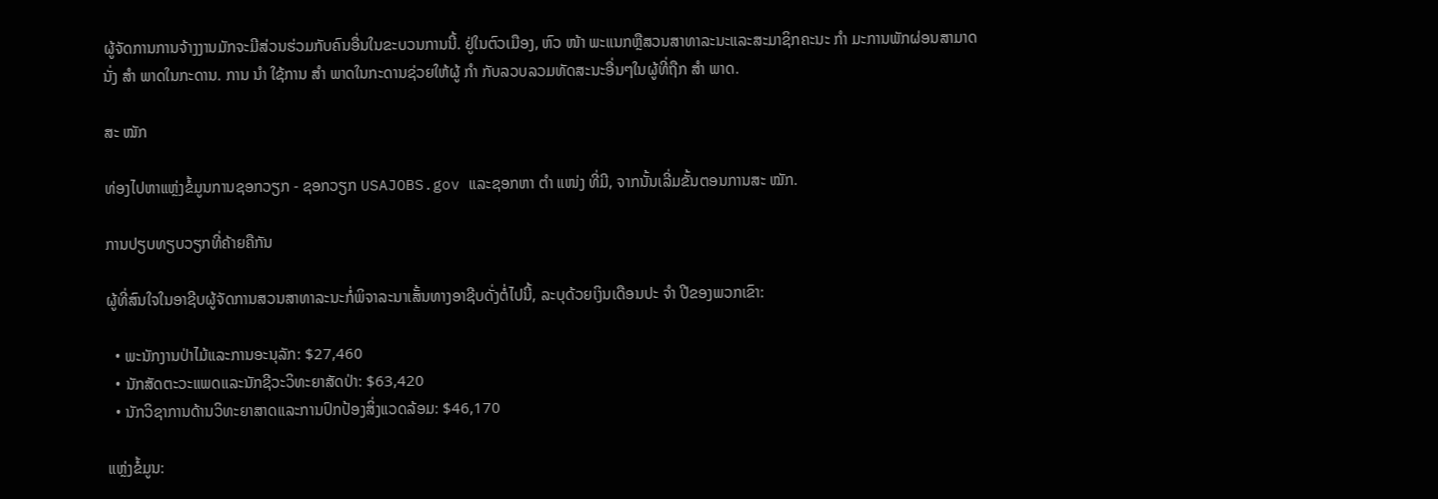ຜູ້ຈັດການການຈ້າງງານມັກຈະມີສ່ວນຮ່ວມກັບຄົນອື່ນໃນຂະບວນການນີ້. ຢູ່ໃນຕົວເມືອງ, ຫົວ ໜ້າ ພະແນກຫຼືສວນສາທາລະນະແລະສະມາຊິກຄະນະ ກຳ ມະການພັກຜ່ອນສາມາດນັ່ງ ສຳ ພາດໃນກະດານ. ການ ນຳ ໃຊ້ການ ສຳ ພາດໃນກະດານຊ່ວຍໃຫ້ຜູ້ ກຳ ກັບລວບລວມທັດສະນະອື່ນໆໃນຜູ້ທີ່ຖືກ ສຳ ພາດ.

ສະ ໝັກ

ທ່ອງໄປຫາແຫຼ່ງຂໍ້ມູນການຊອກວຽກ - ຊອກວຽກ USAJOBS.gov ແລະຊອກຫາ ຕຳ ແໜ່ງ ທີ່ມີ, ຈາກນັ້ນເລີ່ມຂັ້ນຕອນການສະ ໝັກ.

ການປຽບທຽບວຽກທີ່ຄ້າຍຄືກັນ

ຜູ້ທີ່ສົນໃຈໃນອາຊີບຜູ້ຈັດການສວນສາທາລະນະກໍ່ພິຈາລະນາເສັ້ນທາງອາຊີບດັ່ງຕໍ່ໄປນີ້, ລະບຸດ້ວຍເງິນເດືອນປະ ຈຳ ປີຂອງພວກເຂົາ:

  • ພະນັກງານປ່າໄມ້ແລະການອະນຸລັກ: $27,460
  • ນັກສັດຕະວະແພດແລະນັກຊີວະວິທະຍາສັດປ່າ: $63,420
  • ນັກວິຊາການດ້ານວິທະຍາສາດແລະການປົກປ້ອງສິ່ງແວດລ້ອມ: $46,170

ແຫຼ່ງຂໍ້ມູນ: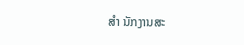ສຳ ນັກງານສະ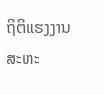ຖິຕິແຮງງານສະຫະ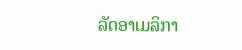ລັດອາເມລິກາ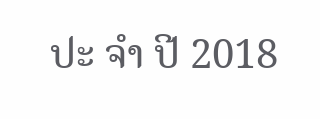ປະ ຈຳ ປີ 2018